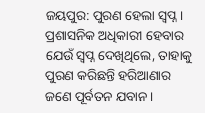ଜୟପୁର: ପୁରଣ ହେଲା ସ୍ୱପ୍ନ। ପ୍ରଶାସନିକ ଅଧିକାରୀ ହେବାର ଯେଉଁ ସ୍ୱପ୍ନ ଦେଖିଥିଲେ, ତାହାକୁ ପୁରଣ କରିଛନ୍ତି ହରିଆଣାର ଜଣେ ପୂର୍ବତନ ଯବାନ।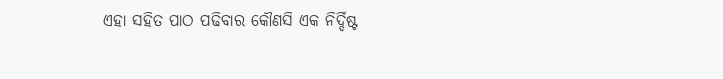ଏହା ସହିତ ପାଠ ପଢିବାର କୌଣସି ଏକ ନିର୍ଦ୍ଦିଷ୍ଟ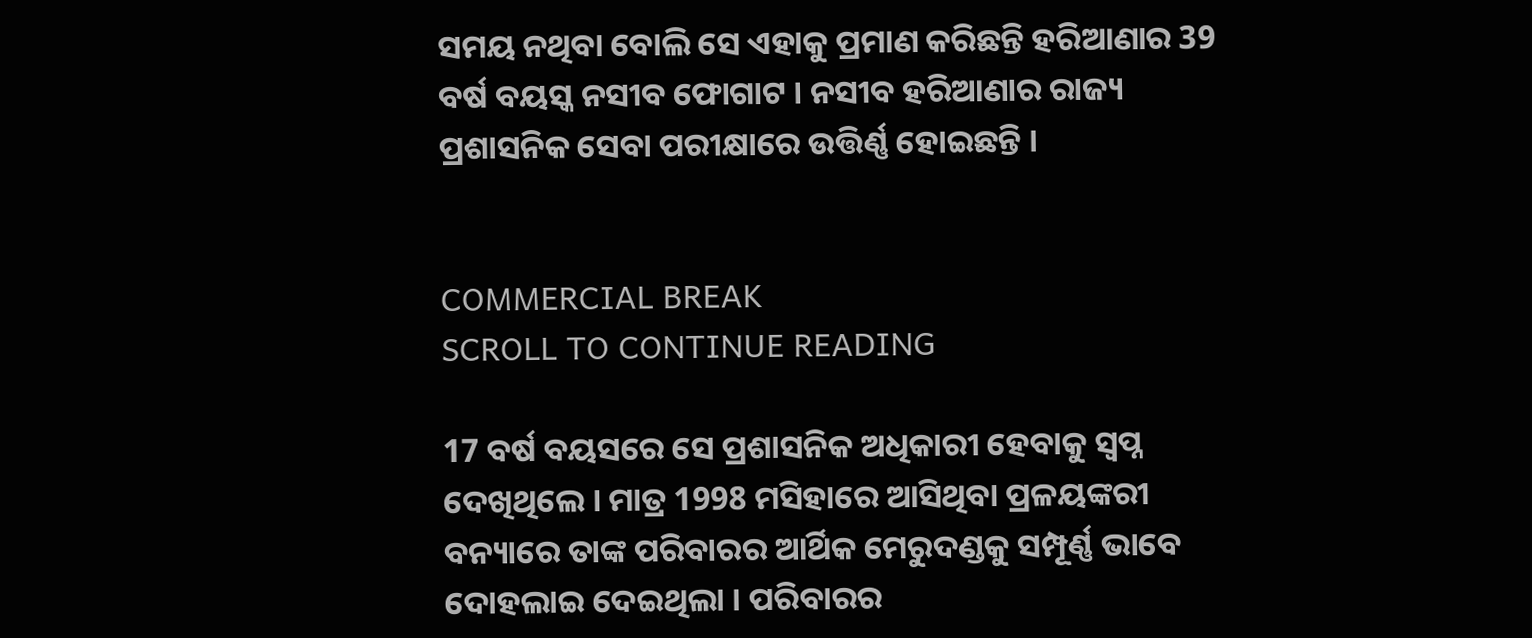ସମୟ ନଥିବା ବୋଲି ସେ ଏହାକୁ ପ୍ରମାଣ କରିଛନ୍ତି ହରିଆଣାର 39 ବର୍ଷ ବୟସ୍କ ନସୀବ ଫୋଗାଟ । ନସୀବ ହରିଆଣାର ରାଜ୍ୟ ପ୍ରଶାସନିକ ସେବା ପରୀକ୍ଷାରେ ଉତ୍ତିର୍ଣ୍ଣ ହୋଇଛନ୍ତି ।


COMMERCIAL BREAK
SCROLL TO CONTINUE READING

17 ବର୍ଷ ବୟସରେ ସେ ପ୍ରଶାସନିକ ଅଧିକାରୀ ହେବାକୁ ସ୍ୱପ୍ନ ଦେଖିଥିଲେ । ମାତ୍ର 1998 ମସିହାରେ ଆସିଥିବା ପ୍ରଳୟଙ୍କରୀ ବନ୍ୟାରେ ତାଙ୍କ ପରିବାରର ଆର୍ଥିକ ମେରୁଦଣ୍ଡକୁ ସମ୍ପୂର୍ଣ୍ଣ ଭାବେ ଦୋହଲାଇ ଦେଇଥିଲା । ପରିବାରର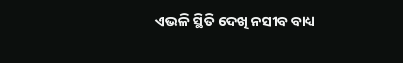ଏଭଳି ସ୍ଥିତି ଦେଖି ନସୀବ ବାଧ୍ୟ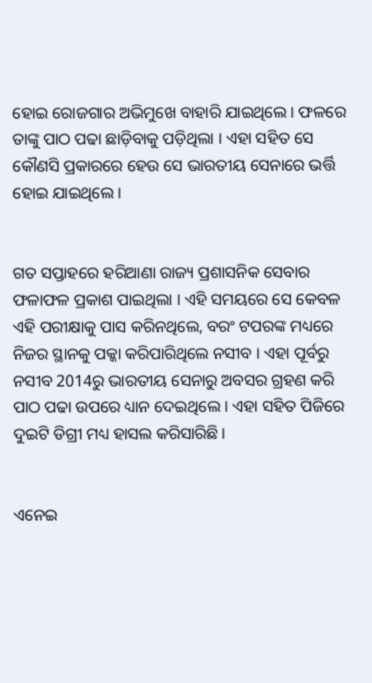ହୋଇ ରୋଜଗାର ଅଭିମୁଖେ ବାହାରି ଯାଇଥିଲେ । ଫଳରେ ତାଙ୍କୁ ପାଠ ପଢା ଛାଡ଼ିବାକୁ ପଡ଼ିଥିଲା । ଏହା ସହିତ ସେ କୌଣସି ପ୍ରକାରରେ ହେଉ ସେ ଭାରତୀୟ ସେନାରେ ଭର୍ତ୍ତି ହୋଇ ଯାଇଥିଲେ ।


ଗତ ସପ୍ତାହରେ ହରିଆଣା ରାଜ୍ୟ ପ୍ରଶାସନିକ ସେବାର ଫଳାଫଳ ପ୍ରକାଶ ପାଇଥିଲା । ଏହି ସମୟରେ ସେ କେବଳ ଏହି ପରୀକ୍ଷାକୁ ପାସ କରିନଥିଲେ, ବରଂ ଟପରଙ୍କ ମଧ୍ୟରେ ନିଜର ସ୍ଥାନକୁ ପକ୍କା କରିପାରିଥିଲେ ନସୀବ । ଏହା ପୂର୍ବରୁ ନସୀବ 2014ରୁ ଭାରତୀୟ ସେନାରୁ ଅବସର ଗ୍ରହଣ କରି ପାଠ ପଢା ଉପରେ ଧ୍ୟାନ ଦେଇଥିଲେ । ଏହା ସହିତ ପିଜିରେ ଦୁଇଟି ଡିଗ୍ରୀ ମଧ୍ୟ ହାସଲ କରିସାରିଛି ।


ଏନେଇ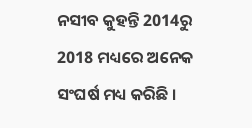ନସୀବ କୁହନ୍ତି 2014ରୁ 2018 ମଧ୍ୟରେ ଅନେକ ସଂଘର୍ଷ ମଧ୍ୟ କରିଛି ।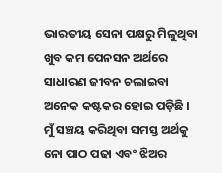ଭାରତୀୟ ସେନା ପକ୍ଷରୁ ମିଳୁଥିବା ଖୁବ କମ ପେନସନ ଅର୍ଥରେ ସାଧାରଣ ଜୀବନ ଚଲାଇବା ଅନେକ କଷ୍ଟକର ହୋଇ ପଡ଼ିଛି । ମୁଁ ସଞ୍ଚୟ କରିଥିବା ସମସ୍ତ ଅର୍ଥକୁ ନୋ ପାଠ ପଢା ଏବଂ ଝିଅର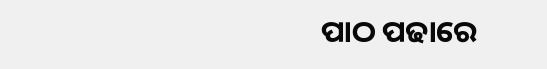ପାଠ ପଢାରେ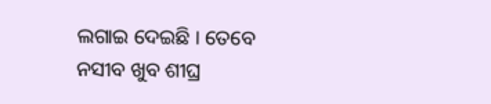ଲଗାଇ ଦେଇଛି । ତେବେ ନସୀବ ଖୁବ ଶୀଘ୍ର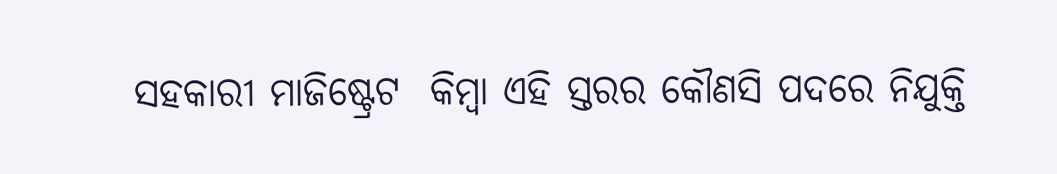ସହକାରୀ ମାଜିଷ୍ଟ୍ରେଟ  କିମ୍ବା ଏହି ସ୍ତରର କୌଣସି ପଦରେ ନିଯୁକ୍ତି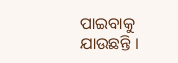ପାଇବାକୁ ଯାଉଛନ୍ତି ।